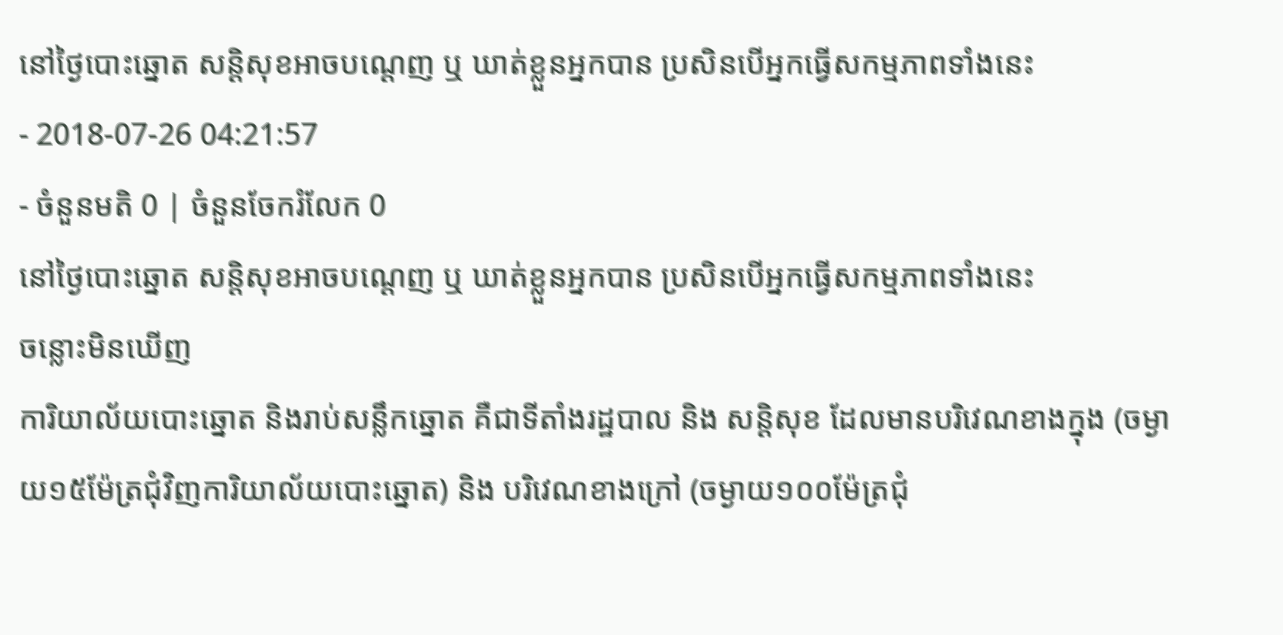នៅថ្ងៃបោះឆ្នោត សន្តិសុខអាចបណ្តេញ ឬ ឃាត់ខ្លួនអ្នកបាន ប្រសិនបើអ្នកធ្វើសកម្មភាពទាំងនេះ
- 2018-07-26 04:21:57
- ចំនួនមតិ 0 | ចំនួនចែករំលែក 0
នៅថ្ងៃបោះឆ្នោត សន្តិសុខអាចបណ្តេញ ឬ ឃាត់ខ្លួនអ្នកបាន ប្រសិនបើអ្នកធ្វើសកម្មភាពទាំងនេះ
ចន្លោះមិនឃើញ
ការិយាល័យបោះឆ្នោត និងរាប់សន្លឹកឆ្នោត គឺជាទីតាំងរដ្ឋបាល និង សន្តិសុខ ដែលមានបរិវេណខាងក្នុង (ចម្ងាយ១៥ម៉ែត្រជុំវិញការិយាល័យបោះឆ្នោត) និង បរិវេណខាងក្រៅ (ចម្ងាយ១០០ម៉ែត្រជុំ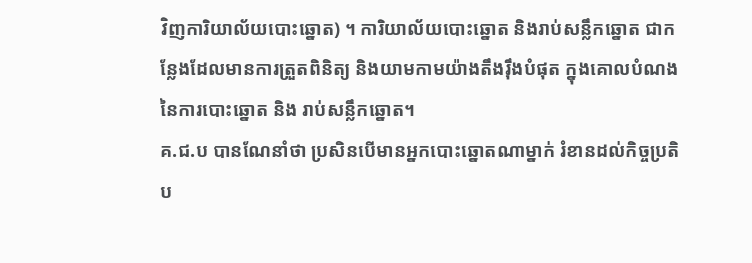វិញការិយាល័យបោះឆ្នោត) ។ ការិយាល័យបោះឆ្នោត និងរាប់សន្លឹកឆ្នោត ជាកន្លែងដែលមានការត្រួតពិនិត្យ និងយាមកាមយ៉ាងតឹងរ៉ឹងបំផុត ក្នុងគោលបំណងនៃការបោះឆ្នោត និង រាប់សន្លឹកឆ្នោត។
គ.ជ.ប បានណែនាំថា ប្រសិនបើមានអ្នកបោះឆ្នោតណាម្នាក់ រំខានដល់កិច្ចប្រតិប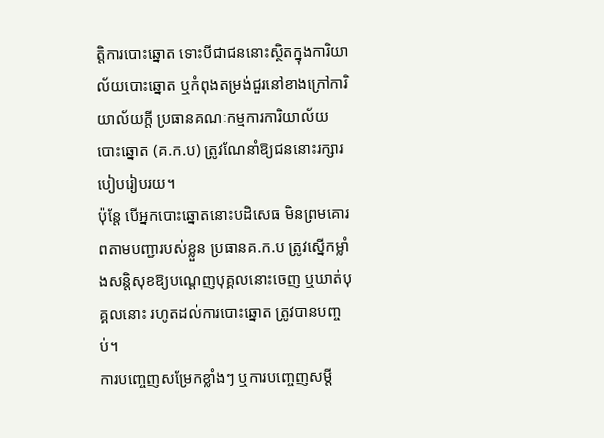ត្តិការបោះឆ្នោត ទោះបីជាជននោះស្ថិតក្នុងការិយាល័យបោះឆ្នោត ឬកំពុងតម្រង់ជួរនៅខាងក្រៅការិយាល័យក្តី ប្រធានគណៈកម្មការការិយាល័យបោះឆ្នោត (គ.ក.ប) ត្រូវណែនាំឱ្យជននោះរក្សារបៀបរៀបរយ។
ប៉ុន្តែ បើអ្នកបោះឆ្នោតនោះបដិសេធ មិនព្រមគោរពតាមបញ្ជារបស់ខ្លួន ប្រធានគ.ក.ប ត្រូវស្នើកម្លាំងសន្តិសុខឱ្យបណ្តេញបុគ្គលនោះចេញ ឬឃាត់បុគ្គលនោះ រហូតដល់ការបោះឆ្នោត ត្រូវបានបញ្ចប់។
ការបញ្ចេញសម្រែកខ្លាំងៗ ឬការបញ្ចេញសម្តី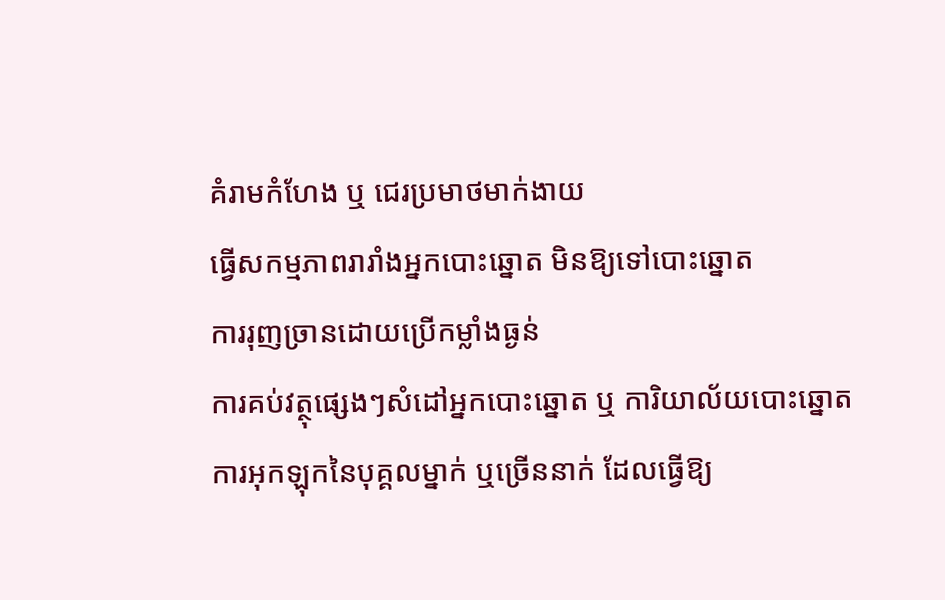គំរាមកំហែង ឬ ជេរប្រមាថមាក់ងាយ
ធ្វើសកម្មភាពរារាំងអ្នកបោះឆ្នោត មិនឱ្យទៅបោះឆ្នោត
ការរុញច្រានដោយប្រើកម្លាំងធ្ងន់
ការគប់វត្ថុផ្សេងៗសំដៅអ្នកបោះឆ្នោត ឬ ការិយាល័យបោះឆ្នោត
ការអុកឡុកនៃបុគ្គលម្នាក់ ឬច្រើននាក់ ដែលធ្វើឱ្យ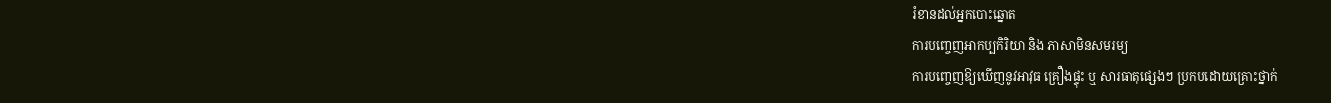រំខានដល់អ្នកបោះឆ្នោត
ការបញ្ចេញអាកប្បកិរិយា និង ភាសាមិនសមរម្យ
ការបញ្ចេញឱ្យឃើញនូវអាវុធ គ្រឿងផ្ទុះ ឬ សារធាតុផ្សេងៗ ប្រកបដោយគ្រោះថ្នាក់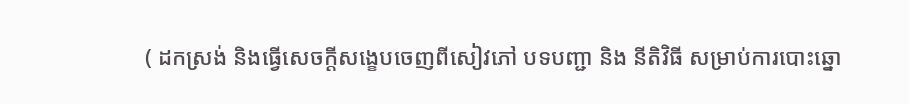( ដកស្រង់ និងធ្វើសេចក្តីសង្ខេបចេញពីសៀវភៅ បទបញ្ជា និង នីតិវិធី សម្រាប់ការបោះឆ្នោ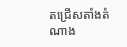តជ្រើសតាំងតំណាង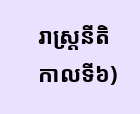រាស្ត្រនីតិកាលទី៦)